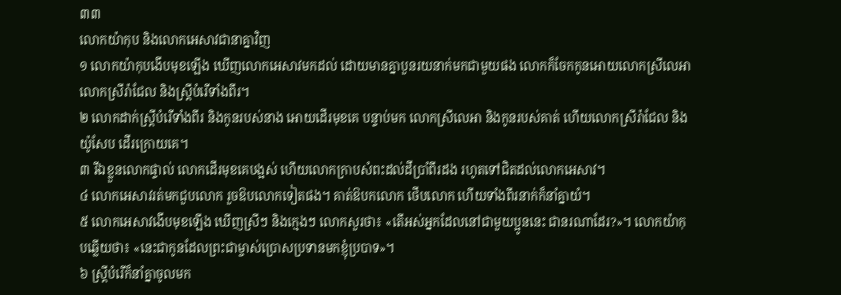៣៣
លោកយ៉ាកុប និងលោកអេសាវជានាគ្នាវិញ
១ លោកយ៉ាកុបងើបមុខឡើង ឃើញលោកអេសាវមកដល់ ដោយមានគ្នាបួនរយនាក់មកជាមួយផង លោកក៏ចែកកូនអោយលោកស្រីលេអា លោកស្រីរ៉ាជែល និងស្ត្រីបំរើទាំងពីរ។
២ លោកដាក់ស្ត្រីបំរើទាំងពីរ និងកូនរបស់នាង អោយដើរមុខគេ បន្ទាប់មក លោកស្រីលេអា និងកូនរបស់គាត់ ហើយលោកស្រីរ៉ាជែល និងយ៉ូសែប ដើរក្រោយគេ។
៣ រីឯខ្លួនលោកផ្ទាល់ លោកដើរមុខគេបង្អស់ ហើយលោកក្រាបសំពះដល់ដីប្រាំពីរដង រហូតទៅជិតដល់លោកអេសាវ។
៤ លោកអេសាវរត់មកជួបលោក រួចឱបលោកទៀតផង។ គាត់ឱបកលោក ថើបលោក ហើយទាំងពីរនាក់ក៏នាំគ្នាយំ។
៥ លោកអេសាវងើបមុខឡើង ឃើញស្រីៗ និងក្មេងៗ លោកសួរថា៖ «តើអស់អ្នកដែលនៅជាមួយប្អូននេះ ជានរណាដែរ?»។ លោកយ៉ាកុបឆ្លើយថា៖ «នេះជាកូនដែលព្រះជាម្ចាស់ប្រោសប្រទានមកខ្ញុំប្របាទ»។
៦ ស្ត្រីបំរើក៏នាំគ្នាចូលមក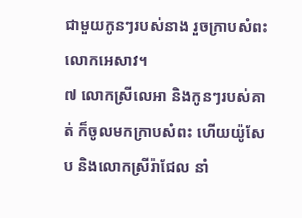ជាមួយកូនៗរបស់នាង រួចក្រាបសំពះលោកអេសាវ។
៧ លោកស្រីលេអា និងកូនៗរបស់គាត់ ក៏ចូលមកក្រាបសំពះ ហើយយ៉ូសែប និងលោកស្រីរ៉ាជែល នាំ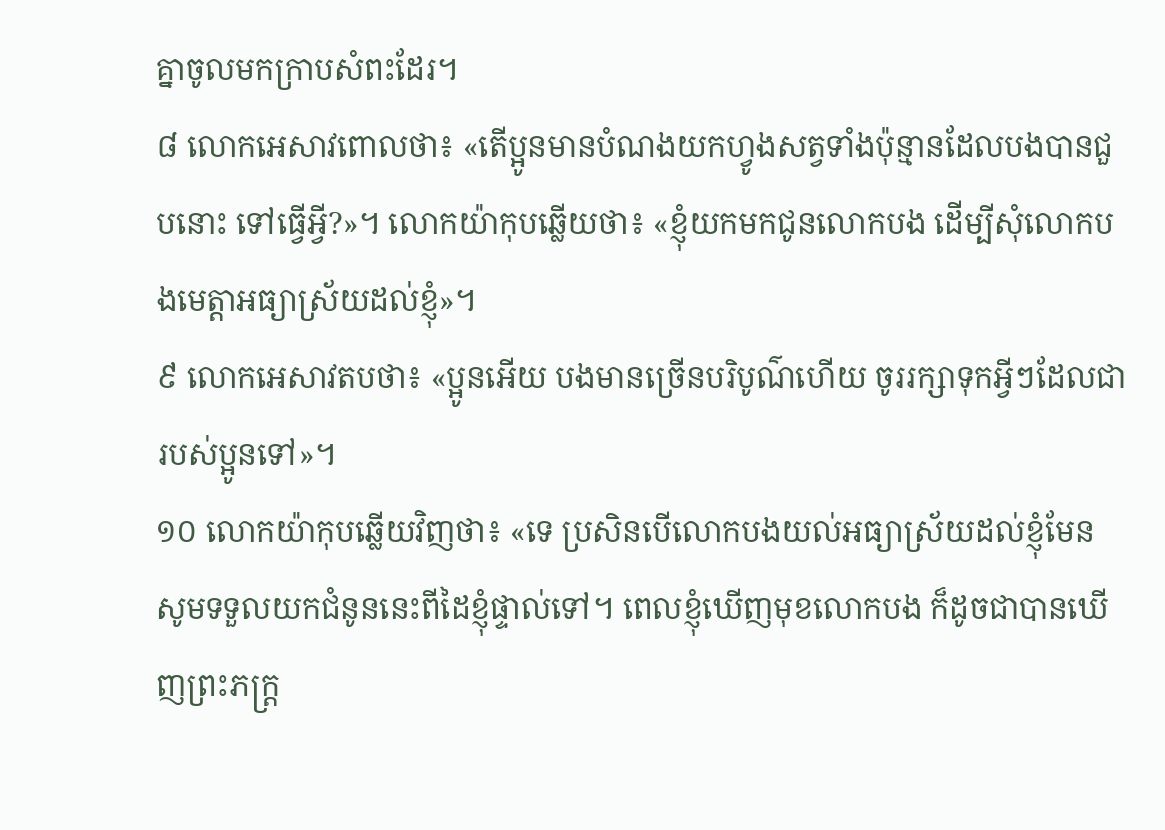គ្នាចូលមកក្រាបសំពះដែរ។
៨ លោកអេសាវពោលថា៖ «តើប្អូនមានបំណងយកហ្វូងសត្វទាំងប៉ុន្មានដែលបងបានជួបនោះ ទៅធ្វើអ្វី?»។ លោកយ៉ាកុបឆ្លើយថា៖ «ខ្ញុំយកមកជូនលោកបង ដើម្បីសុំលោកបងមេត្តាអធ្យាស្រ័យដល់ខ្ញុំ»។
៩ លោកអេសាវតបថា៖ «ប្អូនអើយ បងមានច្រើនបរិបូណ៌ហើយ ចូររក្សាទុកអ្វីៗដែលជារបស់ប្អូនទៅ»។
១០ លោកយ៉ាកុបឆ្លើយវិញថា៖ «ទេ ប្រសិនបើលោកបងយល់អធ្យាស្រ័យដល់ខ្ញុំមែន សូមទទួលយកជំនូននេះពីដៃខ្ញុំផ្ទាល់ទៅ។ ពេលខ្ញុំឃើញមុខលោកបង ក៏ដូចជាបានឃើញព្រះភក្ត្រ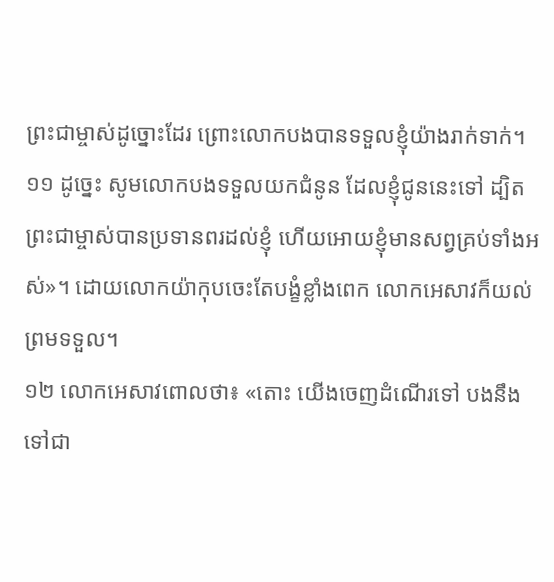ព្រះជាម្ចាស់ដូច្នោះដែរ ព្រោះលោកបងបានទទួលខ្ញុំយ៉ាងរាក់ទាក់។
១១ ដូច្នេះ សូមលោកបងទទួលយកជំនូន ដែលខ្ញុំជូននេះទៅ ដ្បិតព្រះជាម្ចាស់បានប្រទានពរដល់ខ្ញុំ ហើយអោយខ្ញុំមានសព្វគ្រប់ទាំងអស់»។ ដោយលោកយ៉ាកុបចេះតែបង្ខំខ្លាំងពេក លោកអេសាវក៏យល់ព្រមទទួល។
១២ លោកអេសាវពោលថា៖ «តោះ យើងចេញដំណើរទៅ បងនឹងទៅជា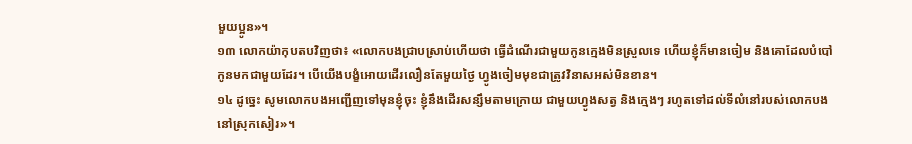មួយប្អូន»។
១៣ លោកយ៉ាកុបតបវិញថា៖ «លោកបងជ្រាបស្រាប់ហើយថា ធ្វើដំណើរជាមួយកូនក្មេងមិនស្រួលទេ ហើយខ្ញុំក៏មានចៀម និងគោដែលបំបៅកូនមកជាមួយដែរ។ បើយើងបង្ខំអោយដើរលឿនតែមួយថ្ងៃ ហ្វូងចៀមមុខជាត្រូវវិនាសអស់មិនខាន។
១៤ ដូច្នេះ សូមលោកបងអញ្ជើញទៅមុនខ្ញុំចុះ ខ្ញុំនឹងដើរសន្សឹមតាមក្រោយ ជាមួយហ្វូងសត្វ និងក្មេងៗ រហូតទៅដល់ទីលំនៅរបស់លោកបង នៅស្រុកសៀរ»។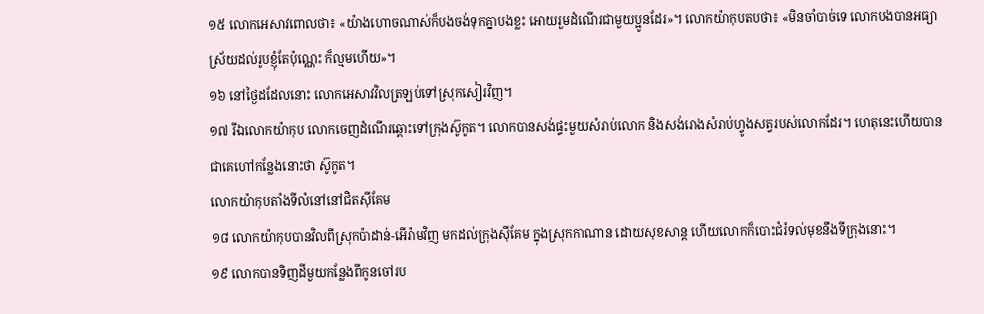១៥ លោកអេសាវពោលថា៖ «យ៉ាងហោចណាស់ក៏បងចង់ទុកគ្នាបងខ្លះ អោយរួមដំណើរជាមួយប្អូនដែរ»។ លោកយ៉ាកុបតបថា៖ «មិនចាំបាច់ទេ លោកបងបានអធ្យាស្រ័យដល់រូបខ្ញុំតែប៉ុណ្ណេះ ក៏ល្មមហើយ»។
១៦ នៅថ្ងៃដដែលនោះ លោកអេសាវវិលត្រឡប់ទៅស្រុកសៀរវិញ។
១៧ រីឯលោកយ៉ាកុប លោកចេញដំណើរឆ្ពោះទៅក្រុងស៊ូកូត។ លោកបានសង់ផ្ទះមួយសំរាប់លោក និងសង់រោងសំរាប់ហ្វូងសត្វរបស់លោកដែរ។ ហេតុនេះហើយបានជាគេហៅកន្លែងនោះថា ស៊ូកូត។
លោកយ៉ាកុបតាំងទីលំនៅនៅជិតស៊ីគែម
១៨ លោកយ៉ាកុបបានវិលពីស្រុកប៉ាដាន់-អើរ៉ាមវិញ មកដល់ក្រុងស៊ីគែម ក្នុងស្រុកកាណាន ដោយសុខសាន្ត ហើយលោកក៏បោះជំរំទល់មុខនឹងទីក្រុងនោះ។
១៩ លោកបានទិញដីមួយកន្លែងពីកូនចៅរប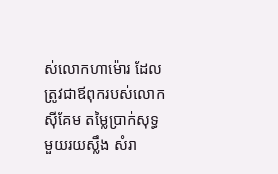ស់លោកហាម៉ោរ ដែលត្រូវជាឪពុករបស់លោកស៊ីគែម តម្លៃប្រាក់សុទ្ធមួយរយស្លឹង សំរា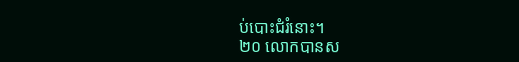ប់បោះជំរំនោះ។
២០ លោកបានស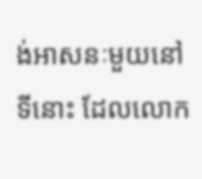ង់អាសនៈមួយនៅទីនោះ ដែលលោក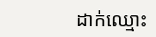ដាក់ឈ្មោះ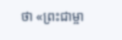ថា «ព្រះជាម្ចា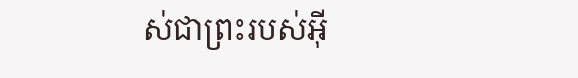ស់ជាព្រះរបស់អ៊ី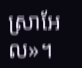ស្រាអែល»។